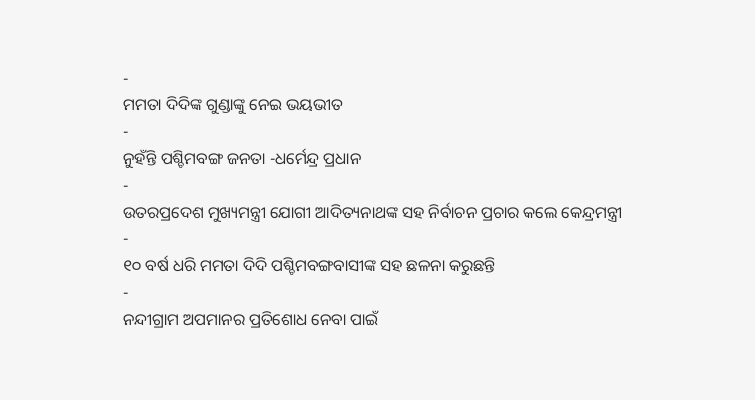-
ମମତା ଦିଦିଙ୍କ ଗୁଣ୍ଡାଙ୍କୁ ନେଇ ଭୟଭୀତ
-
ନୁହଁନ୍ତି ପଶ୍ଚିମବଙ୍ଗ ଜନତା -ଧର୍ମେନ୍ଦ୍ର ପ୍ରଧାନ
-
ଉତରପ୍ରଦେଶ ମୁଖ୍ୟମନ୍ତ୍ରୀ ଯୋଗୀ ଆଦିତ୍ୟନାଥଙ୍କ ସହ ନିର୍ବାଚନ ପ୍ରଚାର କଲେ କେନ୍ଦ୍ରମନ୍ତ୍ରୀ
-
୧୦ ବର୍ଷ ଧରି ମମତା ଦିଦି ପଶ୍ଚିମବଙ୍ଗବାସୀଙ୍କ ସହ ଛଳନା କରୁଛନ୍ତି
-
ନନ୍ଦୀଗ୍ରାମ ଅପମାନର ପ୍ରତିଶୋଧ ନେବା ପାଇଁ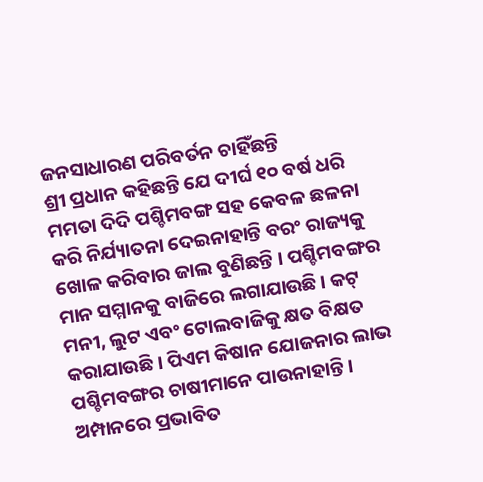ଜନସାଧାରଣ ପରିବର୍ତନ ଚାହିଁଛନ୍ତି
ଶ୍ରୀ ପ୍ରଧାନ କହିଛନ୍ତି ଯେ ଦୀର୍ଘ ୧୦ ବର୍ଷ ଧରି ମମତା ଦିଦି ପଶ୍ଚିମବଙ୍ଗ ସହ କେବଳ ଛଳନା କରି ନିର୍ଯ୍ୟାତନା ଦେଇନାହାନ୍ତି ବରଂ ରାଜ୍ୟକୁ ଖୋଳ କରିବାର ଜାଲ ବୁଣିଛନ୍ତି । ପଶ୍ଚିମବଙ୍ଗର ମାନ ସମ୍ମାନକୁ ବାଜିରେ ଲଗାଯାଉଛି । କଟ୍ ମନୀ, ଲୁଟ ଏବଂ ଟୋଲବାଜିକୁ କ୍ଷତ ବିକ୍ଷତ କରାଯାଉଛି । ପିଏମ କିଷାନ ଯୋଜନାର ଲାଭ ପଶ୍ଚିମବଙ୍ଗର ଚାଷୀମାନେ ପାଉନାହାନ୍ତି । ଅମ୍ପାନରେ ପ୍ରଭାବିତ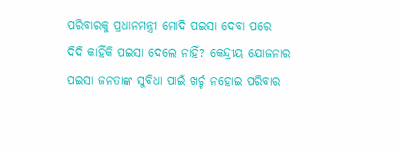ପରିବାରକୁ ପ୍ରଧାନମନ୍ତ୍ରୀ ମୋଦି ପଇସା ଦେବା ପରେ ଦିଦି କାହିଁକି ପଇସା ଦେଲେ ନାହିଁ? କେନ୍ଦ୍ରୀୟ ଯୋଜନାର ପଇସା ଜନତାଙ୍କ ସୁବିଧା ପାଇଁ ଖର୍ଚ୍ଚ ନହୋଇ ପରିବାର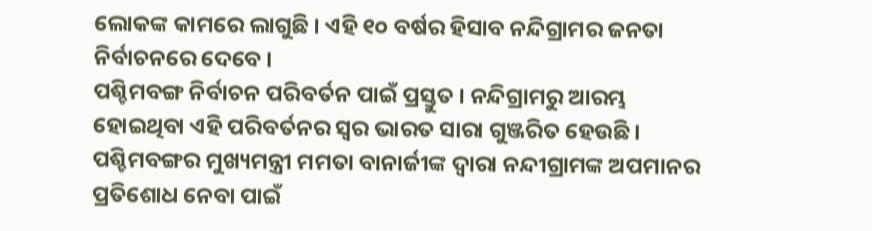ଲୋକଙ୍କ କାମରେ ଲାଗୁଛି । ଏହି ୧୦ ବର୍ଷର ହିସାବ ନନ୍ଦିଗ୍ରାମର ଜନତା ନିର୍ବାଚନରେ ଦେବେ ।
ପଶ୍ଚିମବଙ୍ଗ ନିର୍ବାଚନ ପରିବର୍ତନ ପାଇଁ ପ୍ରସ୍ତୁତ । ନନ୍ଦିଗ୍ରାମରୁ ଆରମ୍ଭ ହୋଇଥିବା ଏହି ପରିବର୍ତନର ସ୍ୱର ଭାରତ ସାରା ଗୁଞ୍ଜରିତ ହେଉଛି । ପଶ୍ଚିମବଙ୍ଗର ମୁଖ୍ୟମନ୍ତ୍ରୀ ମମତା ବାନାର୍ଜୀଙ୍କ ଦ୍ୱାରା ନନ୍ଦୀଗ୍ରାମଙ୍କ ଅପମାନର ପ୍ରତିଶୋଧ ନେବା ପାଇଁ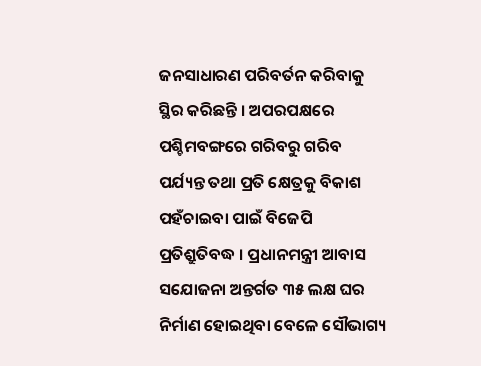ଜନସାଧାରଣ ପରିବର୍ତନ କରିବାକୁ ସ୍ଥିର କରିଛନ୍ତି । ଅପରପକ୍ଷରେ ପଶ୍ଚିମବଙ୍ଗରେ ଗରିବରୁ ଗରିବ ପର୍ଯ୍ୟନ୍ତ ତଥା ପ୍ରତି କ୍ଷେତ୍ରକୁ ବିକାଶ ପହଁଚାଇବା ପାଇଁ ବିଜେପି ପ୍ରତିଶ୍ରୁତିବଦ୍ଧ । ପ୍ରଧାନମନ୍ତ୍ରୀ ଆବାସ ସଯୋଜନା ଅନ୍ତର୍ଗତ ୩୫ ଲକ୍ଷ ଘର ନିର୍ମାଣ ହୋଇଥିବା ବେଳେ ସୌଭାଗ୍ୟ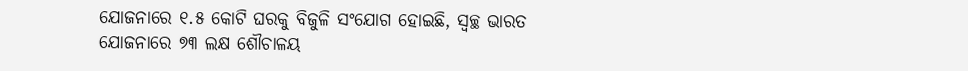ଯୋଜନାରେ ୧.୫ କୋଟି ଘରକୁ ବିଜୁଳି ସଂଯୋଗ ହୋଇଛି, ସ୍ୱଚ୍ଛ ଭାରତ ଯୋଜନାରେ ୭୩ ଲକ୍ଷ ଶୌଚାଳୟ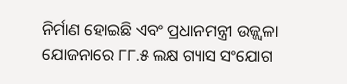ନିର୍ମାଣ ହୋଇଛି ଏବଂ ପ୍ରଧାନମନ୍ତ୍ରୀ ଉଜ୍ଜ୍ୱଳା ଯୋଜନାରେ ୮୮.୫ ଲକ୍ଷ ଗ୍ୟାସ ସଂଯୋଗ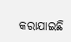କରାଯାଇଛି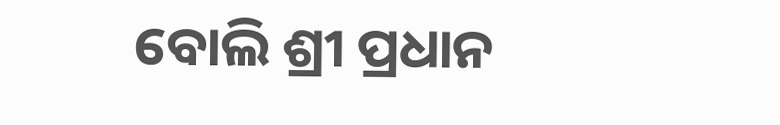ବୋଲି ଶ୍ରୀ ପ୍ରଧାନ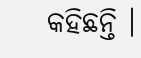କହିଛନ୍ତି ।